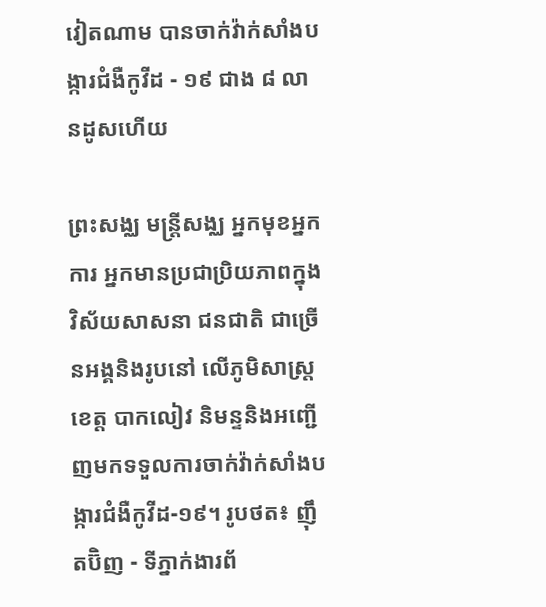វៀតណាម បានចាក់វ៉ាក់សាំងបង្ការជំងឺកូវីដ - ១៩ ជាង ៨ លានដូសហើយ

ព្រះសង្ឈ មន្ត្រីសង្ឈ អ្នកមុខអ្នកការ អ្នកមានប្រជាប្រិយភាពក្នុងវិស័យសាសនា ជនជាតិ ជាច្រើនអង្គនិងរូបនៅ លើភូមិសាស្ត្រខេត្ត បាកលៀវ និមន្ទនិងអញ្ជើញមកទទួលការចាក់វ៉ាក់សាំងបង្ការជំងឺកូវីដ-១៩។ រូបថត៖ ញ៉ឹតប៊ិញ - ទីភ្នាក់ងារព័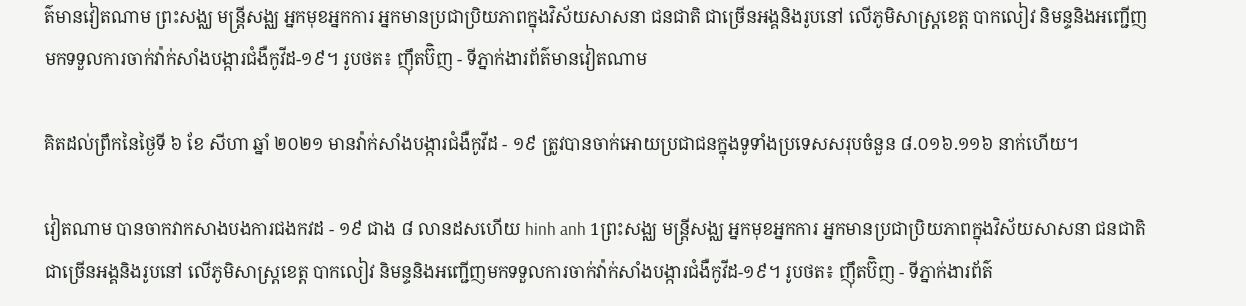ត៌មានវៀតណាម ព្រះសង្ឈ មន្ត្រីសង្ឈ អ្នកមុខអ្នកការ អ្នកមានប្រជាប្រិយភាពក្នុងវិស័យសាសនា ជនជាតិ ជាច្រើនអង្គនិងរូបនៅ លើភូមិសាស្ត្រខេត្ត បាកលៀវ និមន្ទនិងអញ្ជើញមកទទួលការចាក់វ៉ាក់សាំងបង្ការជំងឺកូវីដ-១៩។ រូបថត៖ ញ៉ឹតប៊ិញ - ទីភ្នាក់ងារព័ត៌មានវៀតណាម

គិតដល់ព្រឹកនៃថ្ងៃទី ៦ ខែ សីហា ឆ្នាំ ២០២១ មានវ៉ាក់សាំងបង្ការជំងឺកូវីដ - ១៩ ត្រូវបានចាក់អោយប្រជាជនក្នុងទូទាំងប្រទេសសរុបចំនួន ៨.០១៦.១១៦ នាក់ហើយ។

វៀតណាម បានចាកវាកសាងបងការជងកវដ - ១៩ ជាង ៨ លានដសហើយ hinh anh 1ព្រះសង្ឈ មន្ត្រីសង្ឈ អ្នកមុខអ្នកការ អ្នកមានប្រជាប្រិយភាពក្នុងវិស័យសាសនា ជនជាតិ ជាច្រើនអង្គនិងរូបនៅ លើភូមិសាស្ត្រខេត្ត បាកលៀវ និមន្ទនិងអញ្ជើញមកទទួលការចាក់វ៉ាក់សាំងបង្ការជំងឺកូវីដ-១៩។ រូបថត៖ ញ៉ឹតប៊ិញ - ទីភ្នាក់ងារព័ត៌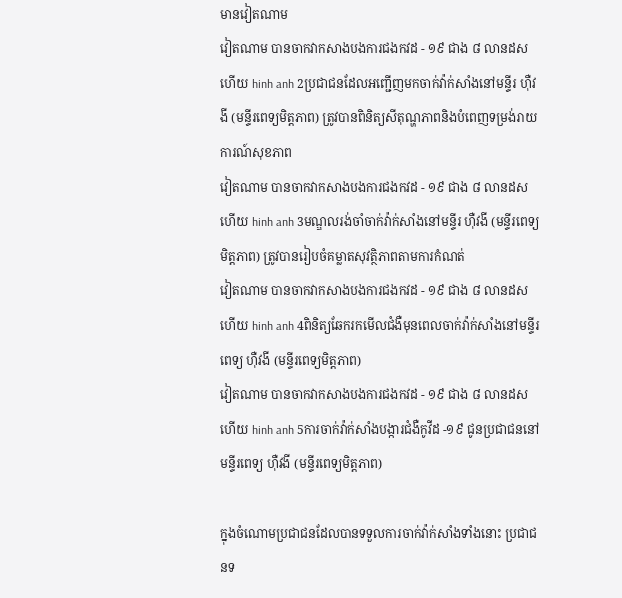មានវៀតណាម
វៀតណាម បានចាកវាកសាងបងការជងកវដ - ១៩ ជាង ៨ លានដសហើយ hinh anh 2ប្រជាជនដែលអញ្ជើញមកចាក់វ៉ាក់សាំងនៅមន្ទីរ ហ៊ឺវងី (មន្ទីរពេទ្យមិត្តភាព) ត្រូវបានពិនិត្យសីតុណ្ហភាពនិងបំពេញទម្រង់រាយការណ៍សុខភាព
វៀតណាម បានចាកវាកសាងបងការជងកវដ - ១៩ ជាង ៨ លានដសហើយ hinh anh 3មណ្ឌលរង់ចាំចាក់វ៉ាក់សាំងនៅមន្ទីរ ហ៊ឺវងី (មន្ទីរពេទ្យមិត្តភាព) ត្រូវបានរៀបចំគម្លាតសុវត្ថិភាពតាមការកំណត់
វៀតណាម បានចាកវាកសាងបងការជងកវដ - ១៩ ជាង ៨ លានដសហើយ hinh anh 4ពិនិត្យឆែករកមើលជំងឺមុនពេលចាក់វ៉ាក់សាំងនៅមន្ទីរពេទ្យ ហ៊ឺវងី (មន្ទីរពេទ្យមិត្តភាព)
វៀតណាម បានចាកវាកសាងបងការជងកវដ - ១៩ ជាង ៨ លានដសហើយ hinh anh 5ការចាក់វ៉ាក់សាំងបង្ការជំងឺកូវីដ -១៩ ជូនប្រជាជននៅមន្ទីរពេទ្យ ហ៊ឺវងី (មន្ទីរពេទ្យមិត្តភាព)

ក្នុងចំណោមប្រជាជនដែលបានទទួលការចាក់វ៉ាក់សាំងទាំងនោះ ប្រជាជនទ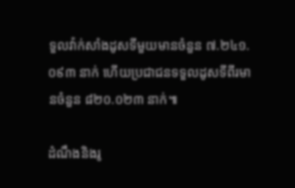ទួលវ៉ាក់សាំងដូសទីមួយមានចំនួន ៧.២៤១.០៩៣ នាក់ ហើយប្រជាជនទទួលដូសទីពីរមានចំនួន ៨២០.០២៣ នាក់៕

ដំណឹងនិងរូ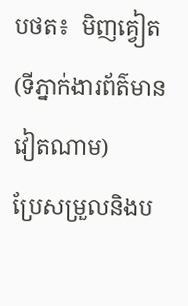បថត៖  មិញគ្វៀត (ទីភ្នាក់ងារព័ត៌មានវៀតណាម)
ប្រែសម្រួលនិងប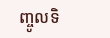ញ្ចូលទិ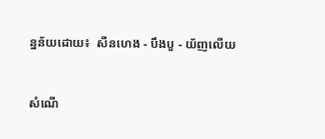ន្នន័យដោយ៖  សឺនហេង - បឹងបួ - យ័ញលើយ


សំណើ